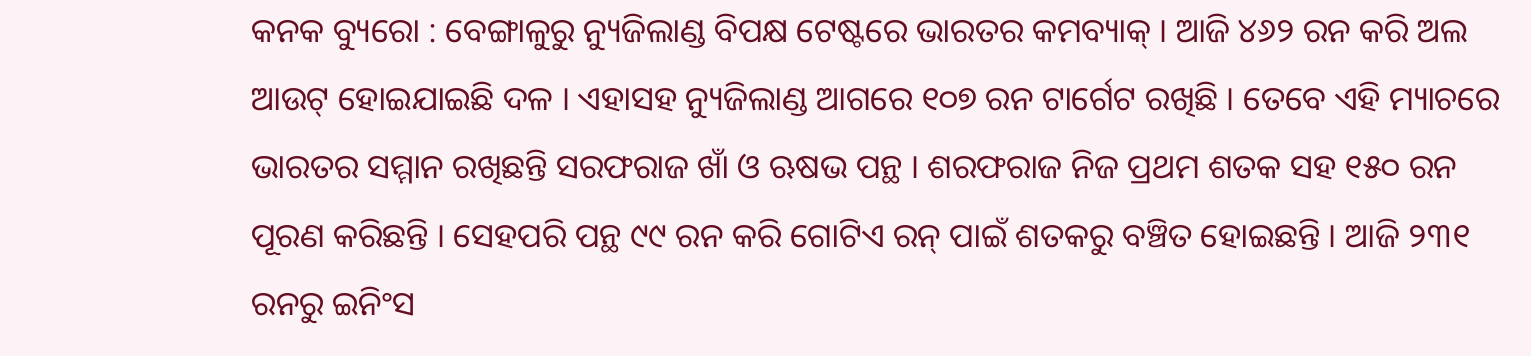କନକ ବ୍ୟୁରୋ : ବେଙ୍ଗାଳୁରୁ ନ୍ୟୁଜିଲାଣ୍ଡ ବିପକ୍ଷ ଟେଷ୍ଟରେ ଭାରତର କମବ୍ୟାକ୍‌ । ଆଜି ୪୬୨ ରନ କରି ଅଲ ଆଉଟ୍‌ ହୋଇଯାଇଛି ଦଳ । ଏହାସହ ନ୍ୟୁଜିଲାଣ୍ଡ ଆଗରେ ୧୦୭ ରନ ଟାର୍ଗେଟ ରଖିଛି । ତେବେ ଏହି ମ୍ୟାଚରେ ଭାରତର ସମ୍ମାନ ରଖିଛନ୍ତି ସରଫରାଜ ଖାଁ ଓ ଋଷଭ ପନ୍ଥ । ଶରଫରାଜ ନିଜ ପ୍ରଥମ ଶତକ ସହ ୧୫୦ ରନ ପୂରଣ କରିଛନ୍ତି । ସେହପରି ପନ୍ଥ ୯୯ ରନ କରି ଗୋଟିଏ ରନ୍‌ ପାଇଁ ଶତକରୁ ବଞ୍ଚିତ ହୋଇଛନ୍ତି । ଆଜି ୨୩୧ ରନରୁ ଇନିଂସ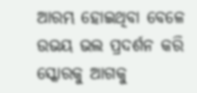ଆରମ୍ଭ ହୋଇଥିବା ବେଳେ ଉଭୟ ଭଲ ପ୍ରଦର୍ଶନ କରି ସ୍କୋରକୁ ଆଗକୁ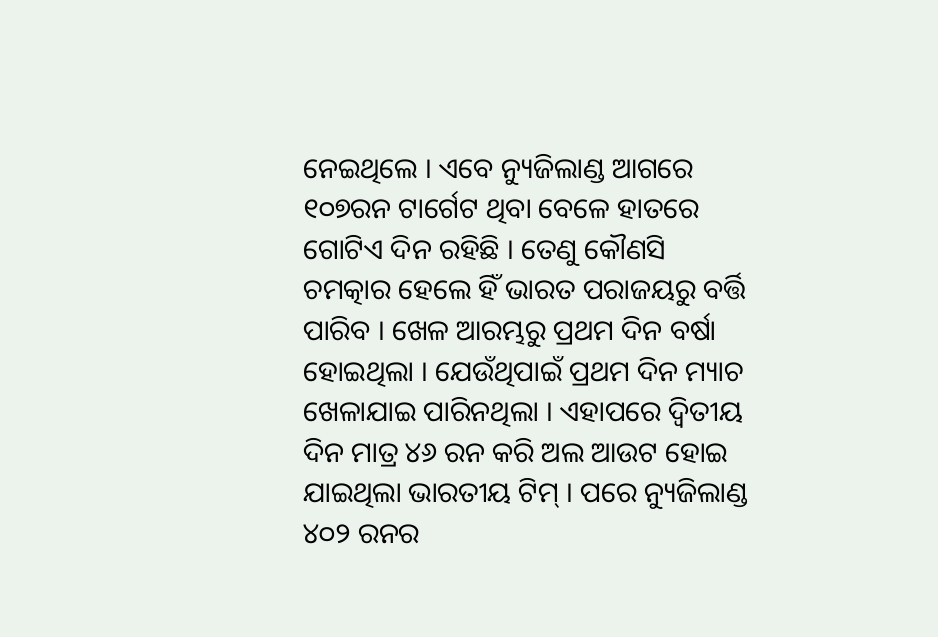ନେଇଥିଲେ । ଏବେ ନ୍ୟୁଜିଲାଣ୍ଡ ଆଗରେ ୧୦୭ରନ ଟାର୍ଗେଟ ଥିବା ବେଳେ ହାତରେ ଗୋଟିଏ ଦିନ ରହିଛି । ତେଣୁ କୌଣସି ଚମତ୍କାର ହେଲେ ହିଁ ଭାରତ ପରାଜୟରୁ ବର୍ତ୍ତି ପାରିବ । ଖେଳ ଆରମ୍ଭରୁ ପ୍ରଥମ ଦିନ ବର୍ଷା ହୋଇଥିଲା । ଯେଉଁଥିପାଇଁ ପ୍ରଥମ ଦିନ ମ୍ୟାଚ ଖେଳାଯାଇ ପାରିନଥିଲା । ଏହାପରେ ଦ୍ବିତୀୟ ଦିନ ମାତ୍ର ୪୬ ରନ କରି ଅଲ ଆଉଟ ହୋଇ ଯାଇଥିଲା ଭାରତୀୟ ଟିମ୍‌ । ପରେ ନ୍ୟୁଜିଲାଣ୍ଡ ୪୦୨ ରନର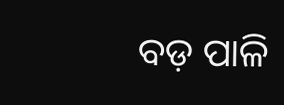ବଡ଼ ପାଳି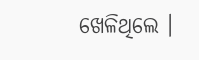ଖେଳିଥିଲେ ।